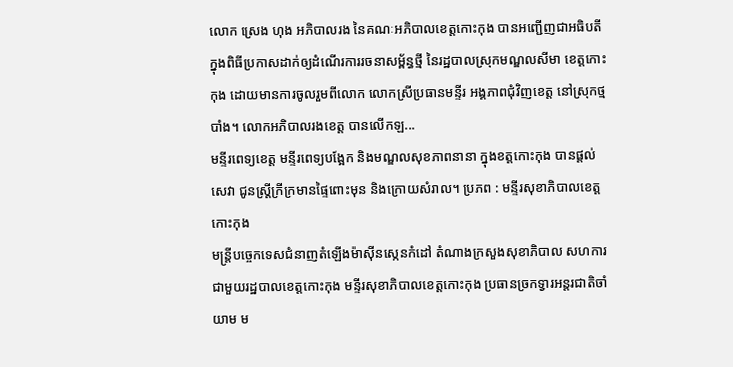លោក ស្រេង ហុង អភិបាលរង នៃគណៈអភិបាលខេត្តកោះកុង បានអញ្ជើញជាអធិបតី ក្នុងពិធីប្រកាសដាក់ឲ្យដំណើរការរចនាសម្ព័ន្ធថ្មី នៃរដ្ឋបាលស្រុកមណ្ឌលសីមា ខេត្តកោះកុង ដោយមានការចូលរួមពីលោក លោកស្រីប្រធានមន្ទីរ អង្គភាពជុំវិញខេត្ត នៅស្រុកថ្មបាំង។ លោកអភិបាលរងខេត្ត បានលើកឡ...
មន្ទីរពេទ្យខេត្ត មន្ទីរពេទ្យបង្អែក និងមណ្ឌលសុខភាពនានា ក្នុងខត្តកោះកុង បានផ្តល់សេវា ជូនស្ត្រីក្រីក្រមានផ្ទៃពោះមុន និងក្រោយសំរាល។ ប្រភព : មន្ទីរសុខាភិបាលខេត្តកោះកុង
មន្ត្រីបច្ចេកទេសជំនាញតំឡើងម៉ាសុីនស្កេនកំដៅ តំណាងក្រសួងសុខាភិបាល សហការ ជាមួយរដ្ឋបាលខេត្តកោះកុង មន្ទីរសុខាភិបាលខេត្តកោះកុង ប្រធានច្រកទ្វារអន្តរជាតិចាំយាម ម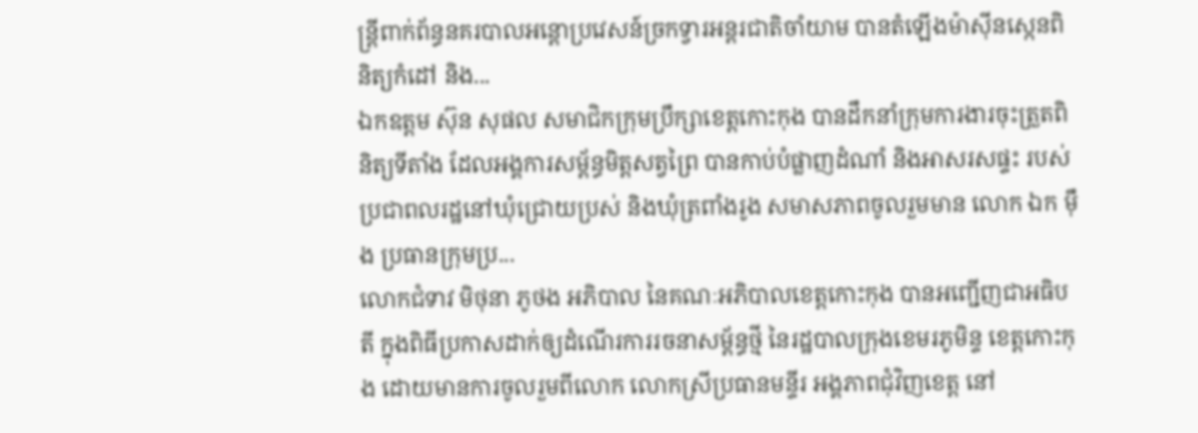ន្ត្រីពាក់ព័ន្ធនគរបាលអន្តោប្រវេសន៍ច្រកទ្វារអន្តរជាតិចាំយាម បានតំឡើងម៉ាសុីនស្កេនពិនិត្យកំដៅ និង...
ឯកឧត្តម ស៊ុន សុផល សមាជិកក្រុមប្រឹក្សាខេត្តកោះកុង បានដឹកនាំក្រុមការងារចុះត្រួតពិនិត្យទីតាំង ដែលអង្គការសម្ព័ន្ធមិត្តសត្វព្រៃ បានកាប់បំផ្លាញដំណាំ និងអាសរសផ្ទះ របស់ប្រជាពលរដ្ឋនៅឃុំជ្រោយប្រស់ និងឃុំត្រពាំងរូង សមាសភាពចូលរួមមាន លោក ឯក ម៉ឹង ប្រធានក្រុមប្រ...
លោកជំទាវ មិថុនា ភូថង អភិបាល នៃគណៈអភិបាលខេត្តកោះកុង បានអញ្ជើញជាអធិបតី ក្នុងពិធីប្រកាសដាក់ឲ្យដំណើរការរចនាសម្ព័ន្ធថ្មី នៃរដ្ឋបាលក្រុងខេមរភូមិន្ទ ខេត្តកោះកុង ដោយមានការចូលរួមពីលោក លោកស្រីប្រធានមន្ទីរ អង្គភាពជុំវិញខេត្ត នៅ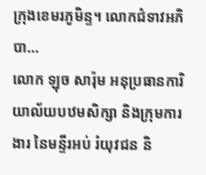ក្រុងខេមរភូមិន្ទ។ លោកជំទាវអភិបា...
លោក ឡុច សារ៉ុម អនុប្រធានការិយាល័យបឋមសិក្សា និងក្រុមការងារ នៃមន្ទីរអប់ រំយុវជន និ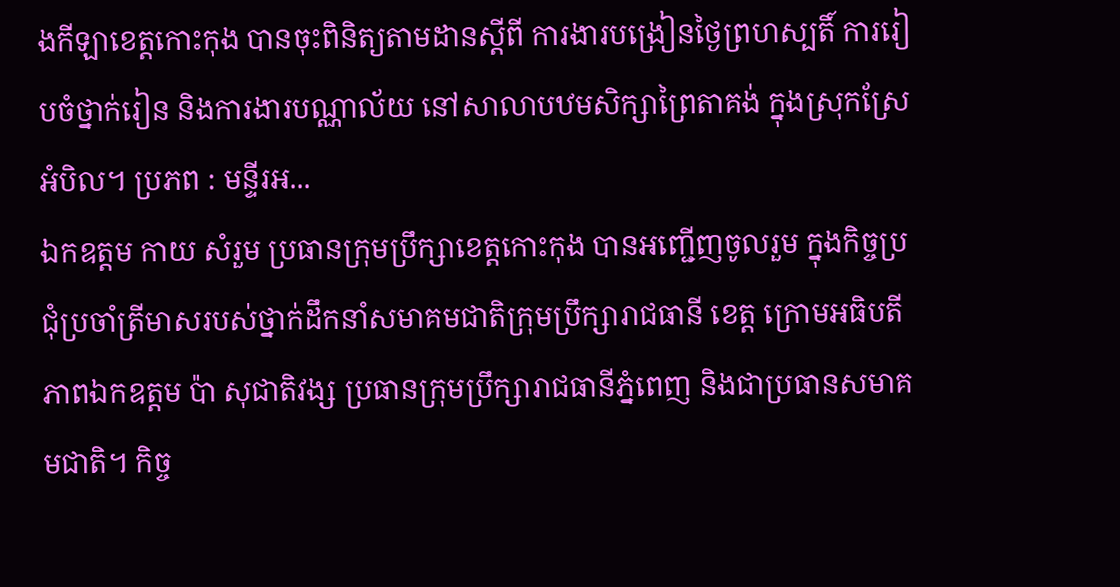ងកីឡាខេត្តកោះកុង បានចុះពិនិត្យតាមដានស្តីពី ការងារបង្រៀនថ្ងៃព្រហស្បតិ៍ ការរៀបចំថ្នាក់រៀន និងការងារបណ្ណាល័យ នៅសាលាបឋមសិក្សាព្រៃតាគង់ ក្នុងស្រុកស្រែអំបិល។ ប្រភព : មន្ទីរអ...
ឯកឧត្តម កាយ សំរួម ប្រធានក្រុមប្រឹក្សាខេត្តកោះកុង បានអញ្ជើញចូលរួម ក្នុងកិច្ចប្រជុំប្រចាំត្រីមាសរបស់ថ្នាក់ដឹកនាំសមាគមជាតិក្រុមប្រឹក្សារាជធានី ខេត្ត ក្រោមអធិបតីភាពឯកឧត្តម ប៉ា សុជាតិវង្ស ប្រធានក្រុមប្រឹក្សារាជធានីភ្នំពេញ និងជាប្រធានសមាគមជាតិ។ កិច្ច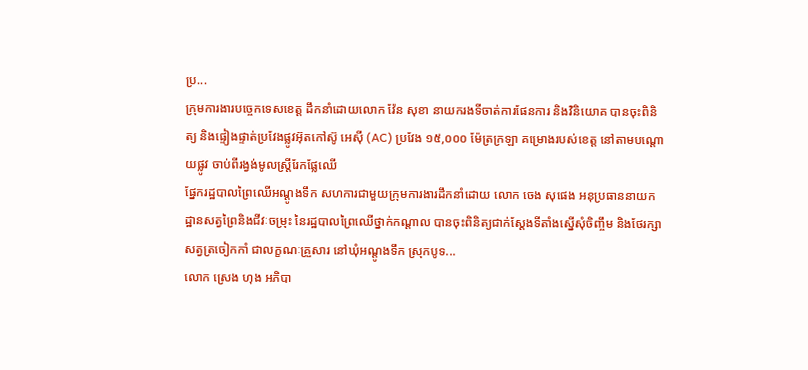ប្រ...
ក្រុមការងារបច្ចេកទេសខេត្ត ដឹកនាំដោយលោក វ៉ែន សុខា នាយករងទីចាត់ការផែនការ និងវិនិយោគ បានចុះពិនិត្យ និងផ្ទៀងផ្ទាត់ប្រវែងផ្លូវអ៊ុតកៅស៊ូ អេស៊ី (AC) ប្រវែង ១៥,០០០ ម៉ែត្រក្រឡា គម្រោងរបស់ខេត្ត នៅតាមបណ្តោយផ្លូវ ចាប់ពីរង្វង់មូលស្ត្រីរែកផ្លែឈើ
ផ្នែករដ្ឋបាលព្រៃឈើអណ្ដូងទឹក សហការជាមួយក្រុមការងារដឹកនាំដោយ លោក ចេង សុផេង អនុប្រធាននាយកដ្ឋានសត្វព្រៃនិងជីវៈចម្រុះ នៃរដ្ឋបាលព្រៃឈើថ្នាក់កណ្ដាល បានចុះពិនិត្យជាក់ស្ដែងទីតាំងស្នើសុំចិញ្ចឹម និងថែរក្សាសត្វត្រចៀកកាំ ជាលក្ខណៈគ្រួសារ នៅឃុំអណ្ដូងទឹក ស្រុកបូទ...
លោក ស្រេង ហុង អភិបា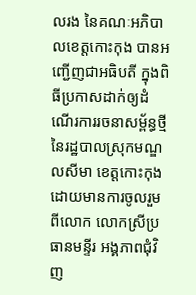លរង នៃគណៈអភិបាលខេត្តកោះកុង បានអញ្ជើញជាអធិបតី ក្នុងពិធីប្រកាសដាក់ឲ្យដំណើរការរចនាសម្ព័ន្ធថ្មី នៃរដ្ឋបាលស្រុកមណ្ឌលសីមា ខេត្តកោះកុង ដោយមានការចូលរួមពីលោក លោកស្រីប្រធានមន្ទីរ អង្គភាពជុំវិញ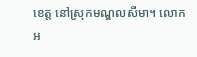ខេត្ត នៅស្រុកមណ្ឌលសីមា។ លោកអ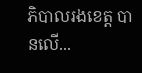ភិបាលរងខេត្ត បានលើ...